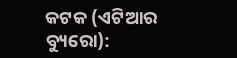କଟକ (ଏଟିଆର ବ୍ୟୁରୋ):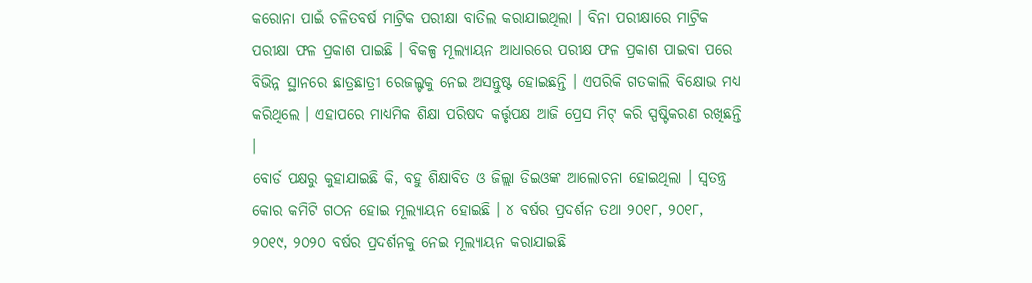କରୋନା ପାଇଁ ଚଳିତବର୍ଷ ମାଟ୍ରିକ ପରୀକ୍ଷା ବାତିଲ କରାଯାଇଥିଲା । ବିନା ପରୀକ୍ଷାରେ ମାଟ୍ରିକ ପରୀକ୍ଷା ଫଳ ପ୍ରକାଶ ପାଇଛି । ବିକଳ୍ପ ମୂଲ୍ୟାୟନ ଆଧାରରେ ପରୀକ୍ଷ ଫଳ ପ୍ରକାଶ ପାଇବା ପରେ ବିଭିନ୍ନ ସ୍ଥାନରେ ଛାତ୍ରଛାତ୍ରୀ ରେଜଲ୍ଟକୁ ନେଇ ଅସନ୍ତୁଷ୍ଟ ହୋଇଛନ୍ତି । ଏପରିକି ଗତକାଲି ବିକ୍ଷୋଭ ମଧ୍ୟ କରିଥିଲେ । ଏହାପରେ ମାଧ୍ୟମିକ ଶିକ୍ଷା ପରିଷଦ କର୍ତ୍ତୃପକ୍ଷ ଆଜି ପ୍ରେସ ମିଟ୍ କରି ସ୍ପଷ୍ଟିକରଣ ରଖିଛନ୍ତି ।
ବୋର୍ଡ ପକ୍ଷରୁ କୁହାଯାଇଛି କି, ବହୁ ଶିକ୍ଷାବିତ ଓ ଜିଲ୍ଲା ଡିଇଓଙ୍କ ଆଲୋଚନା ହୋଇଥିଲା । ସ୍ୱତନ୍ତ୍ର କୋର କମିଟି ଗଠନ ହୋଇ ମୂଲ୍ୟାୟନ ହୋଇଛି । ୪ ବର୍ଷର ପ୍ରଦର୍ଶନ ତଥା ୨୦୧୮, ୨୦୧୮, ୨୦୧୯, ୨୦୨୦ ବର୍ଷର ପ୍ରଦର୍ଶନକୁ ନେଇ ମୂଲ୍ୟାୟନ କରାଯାଇଛି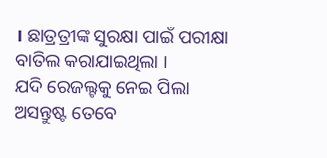। ଛାତ୍ରତ୍ରୀଙ୍କ ସୁରକ୍ଷା ପାଇଁ ପରୀକ୍ଷା ବାତିଲ କରାଯାଇଥିଲା ।
ଯଦି ରେଜଲ୍ଟକୁ ନେଇ ପିଲା ଅସନ୍ତୁଷ୍ଟ ତେବେ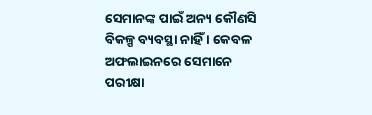ସେମାନଙ୍କ ପାଇଁ ଅନ୍ୟ କୌଣସି ବିକଳ୍ପ ବ୍ୟବସ୍ଥା ନାହିଁ । କେବଳ ଅଫଲାଇନରେ ସେମାନେ ପରୀକ୍ଷା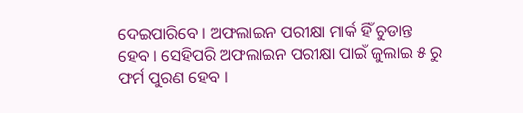ଦେଇପାରିବେ । ଅଫଲାଇନ ପରୀକ୍ଷା ମାର୍କ ହିଁ ଚୁଡାନ୍ତ ହେବ । ସେହିପରି ଅଫଲାଇନ ପରୀକ୍ଷା ପାଇଁ ଜୁଲାଇ ୫ ରୁ ଫର୍ମ ପୁରଣ ହେବ ।